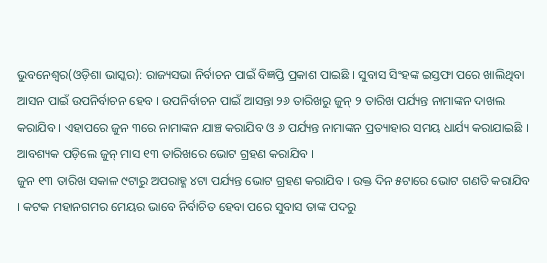ଭୁବନେଶ୍ୱର(ଓଡ଼ିଶା ଭାସ୍କର): ରାଜ୍ୟସଭା ନିର୍ବାଚନ ପାଇଁ ବିଜ୍ଞପ୍ତି ପ୍ରକାଶ ପାଇଛି । ସୁବାସ ସିଂହଙ୍କ ଇସ୍ତଫା ପରେ ଖାଲିଥିବା ଆସନ ପାଇଁ ଉପନିର୍ବାଚନ ହେବ । ଉପନିର୍ବାଚନ ପାଇଁ ଆସନ୍ତା ୨୬ ତାରିଖରୁ ଜୁନ୍ ୨ ତାରିଖ ପର୍ଯ୍ୟନ୍ତ ନାମାଙ୍କନ ଦାଖଲ କରାଯିବ । ଏହାପରେ ଜୁନ ୩ରେ ନାମାଙ୍କନ ଯାଞ୍ଚ କରାଯିବ ଓ ୬ ପର୍ଯ୍ୟନ୍ତ ନାମାଙ୍କନ ପ୍ରତ୍ୟାହାର ସମୟ ଧାର୍ଯ୍ୟ କରାଯାଇଛି । ଆବଶ୍ୟକ ପଡ଼ିଲେ ଜୁନ୍ ମାସ ୧୩ ତାରିଖରେ ଭୋଟ ଗ୍ରହଣ କରାଯିବ ।
ଜୁନ ୧୩ ତାରିଖ ସକାଳ ୯ଟାରୁ ଅପରାହ୍ଣ ୪ଟା ପର୍ଯ୍ୟନ୍ତ ଭୋଟ ଗ୍ରହଣ କରାଯିବ । ଉକ୍ତ ଦିନ ୫ଟାରେ ଭୋଟ ଗଣତି କରାଯିବ । କଟକ ମହାନଗମର ମେୟର ଭାବେ ନିର୍ବାଚିତ ହେବା ପରେ ସୁବାସ ତାଙ୍କ ପଦରୁ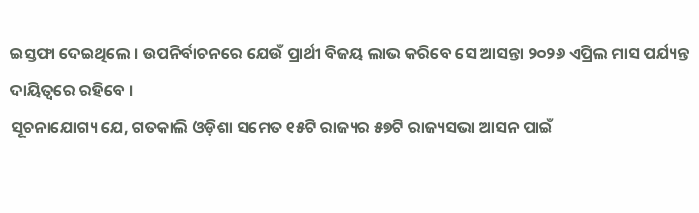ଇସ୍ତଫା ଦେଇଥିଲେ । ଉପନିର୍ବାଚନରେ ଯେଉଁ ପ୍ରାର୍ଥୀ ବିଜୟ ଲାଭ କରିବେ ସେ ଆସନ୍ତା ୨୦୨୬ ଏପ୍ରିଲ ମାସ ପର୍ଯ୍ୟନ୍ତ ଦାୟିତ୍ୱରେ ରହିବେ ।
ସୂଚନାଯୋଗ୍ୟ ଯେ, ଗତକାଲି ଓଡ଼ିଶା ସମେତ ୧୫ଟି ରାଜ୍ୟର ୫୭ଟି ରାଜ୍ୟସଭା ଆସନ ପାଇଁ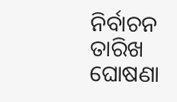ନିର୍ବାଚନ ତାରିଖ ଘୋଷଣା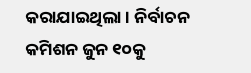କରାଯାଇଥିଲା । ନିର୍ବାଚନ କମିଶନ ଜୁନ ୧୦କୁ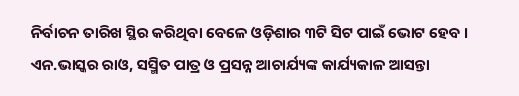ନିର୍ବାଚନ ତାରିଖ ସ୍ଥିର କରିଥିବା ବେଳେ ଓଡ଼ିଶାର ୩ଟି ସିଟ ପାଇଁ ଭୋଟ ହେବ । ଏନ.ଭାସ୍କର ରାଓ, ସସ୍ମିତ ପାତ୍ର ଓ ପ୍ରସନ୍ନ ଆଚାର୍ଯ୍ୟଙ୍କ କାର୍ଯ୍ୟକାଳ ଆସନ୍ତା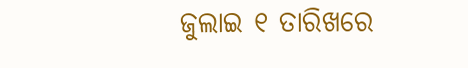ଜୁଲାଇ ୧ ତାରିଖରେ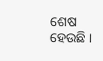ଶେଷ ହେଉଛି ।